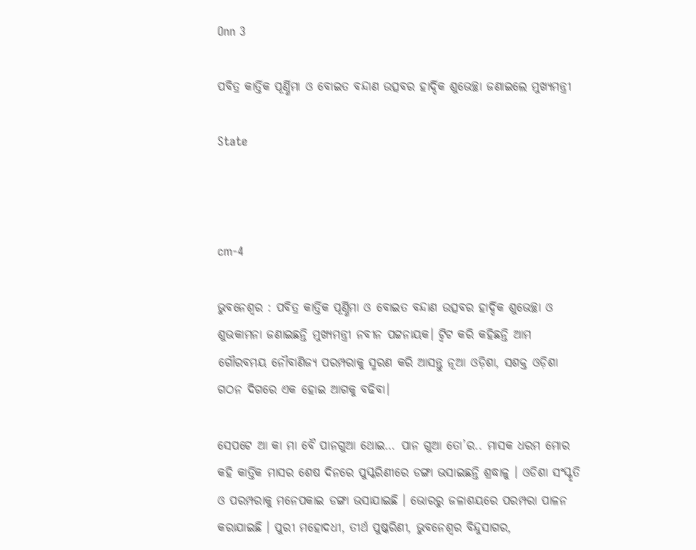Onn 3

ପବିତ୍ର କାର୍ତ୍ତିକ ପୂର୍ଣ୍ଣିମା ଓ ବୋଇତ ବନ୍ଦାଣ ଉତ୍ସବର ହାର୍ଦ୍ଦିକ ଶୁଭେଚ୍ଛା ଜଣାଇଲେ ମୁଖ୍ୟମନ୍ତ୍ରୀ

State



cm-4

ଭୁବନେଶ୍ୱର : ପବିତ୍ର କାର୍ତ୍ତିକ ପୂର୍ଣ୍ଣିମା ଓ ବୋଇତ ବନ୍ଦାଣ ଉତ୍ସବର ହାର୍ଦ୍ଦିକ ଶୁଭେଚ୍ଛା ଓ ଶୁଭକାମନା ଜଣାଇଛନ୍ତି ମୁଖ୍ୟମନ୍ତ୍ରୀ ନବୀନ ପଟ୍ଟନାୟକ। ଟ୍ୱିଟ କରି କହିଛନ୍ତି ଆମ ଗୌରବମୟ ନୌବାଣିଜ୍ୟ ପରମ୍ପରାକୁ ସ୍ମରଣ କରି ଆସନ୍ତୁ ନୂଆ ଓଡ଼ିଶା, ସଶକ୍ତ ଓଡ଼ିଶା ଗଠନ ଦିଗରେ ଏକ ହୋଇ ଆଗକୁ ବଢିବା।

ସେପଟେ ଆ କା ମା ବୈ ପାନଗୁଆ ଥୋଇ… ପାନ ଗୁଆ ତୋ’ର.. ମାସକ ଧରମ ମୋର କହି କାର୍ତ୍ତିକ ମାସର ଶେଷ ଦିନରେ ପୁସ୍କରିଣୀରେ ଡଙ୍ଗା ଭସାଇଛନ୍ତି ଶ୍ରଦ୍ଧାଳୁ । ଓଡିଶା ସଂସ୍କୃତି ଓ ପରମ୍ପରାକୁ ମନେପକାଇ ଡଙ୍ଗା ଭସାଯାଇଛି । ଭୋରରୁ ଜଳାଶୟରେ ପରମ୍ପରା ପାଳନ କରାଯାଇଛି । ପୁରୀ ମହୋଦଧୀ, ତୀର୍ଥ ପୁଷ୍କରିଣୀ, ଭୁବନେଶ୍ବର ବିନ୍ଦୁସାଗର,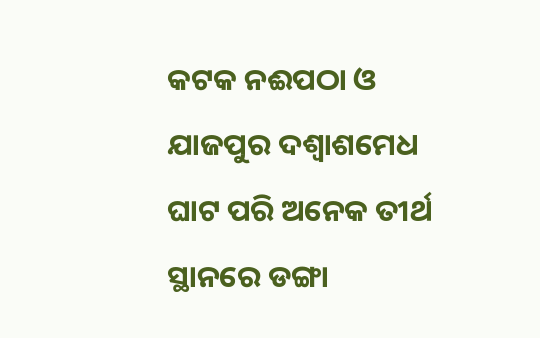କଟକ ନଈପଠା ଓ ଯାଜପୁର ଦଶ୍ବାଶମେଧ ଘାଟ ପରି ଅନେକ ତୀର୍ଥ ସ୍ଥାନରେ ଡଙ୍ଗା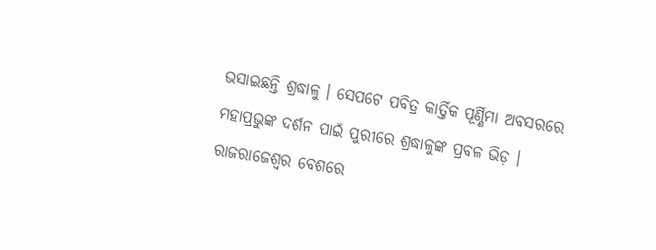ଭସାଇଛନ୍ତି ଶ୍ରଦ୍ଧାଳୁ । ସେପଟେ ପବିତ୍ର କାର୍ତ୍ତିକ ପୂର୍ଣ୍ଣିମା ଅବସରରେ ମହାପ୍ରଭୁଙ୍କ ଦର୍ଶନ ପାଇଁ ପୁରୀରେ ଶ୍ରଦ୍ଧାଳୁଙ୍କ ପ୍ରବଳ ଭିଡ଼ । ରାଜରାଜେଶ୍ବର ବେଶରେ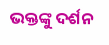ଭକ୍ତଙ୍କୁ ଦର୍ଶନ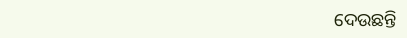ଦେଉଛନ୍ତି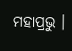ମହାପ୍ରଭୁ ।